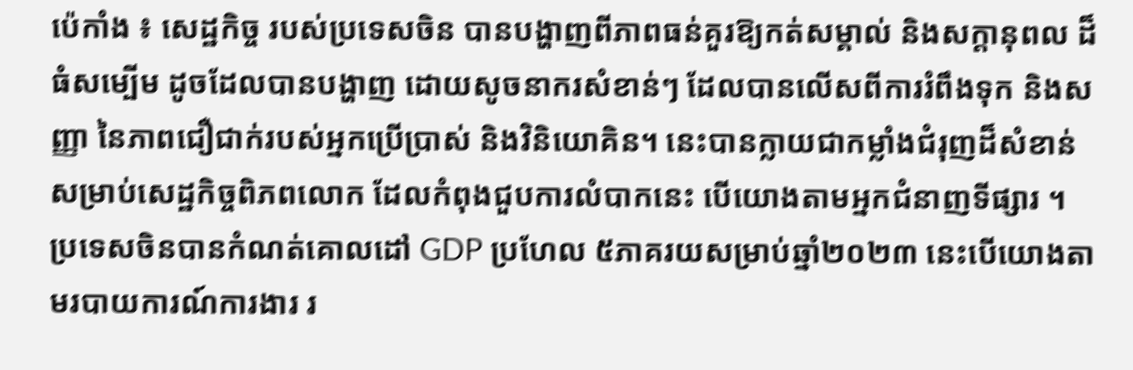ប៉េកាំង ៖ សេដ្ឋកិច្ច របស់ប្រទេសចិន បានបង្ហាញពីភាពធន់គួរឱ្យកត់សម្គាល់ និងសក្តានុពល ដ៏ធំសម្បើម ដូចដែលបានបង្ហាញ ដោយសូចនាករសំខាន់ៗ ដែលបានលើសពីការរំពឹងទុក និងសញ្ញា នៃភាពជឿជាក់របស់អ្នកប្រើប្រាស់ និងវិនិយោគិន។ នេះបានក្លាយជាកម្លាំងជំរុញដ៏សំខាន់ សម្រាប់សេដ្ឋកិច្ចពិភពលោក ដែលកំពុងជួបការលំបាកនេះ បើយោងតាមអ្នកជំនាញទីផ្សារ ។
ប្រទេសចិនបានកំណត់គោលដៅ GDP ប្រហែល ៥ភាគរយសម្រាប់ឆ្នាំ២០២៣ នេះបើយោងតាមរបាយការណ៍ការងារ រ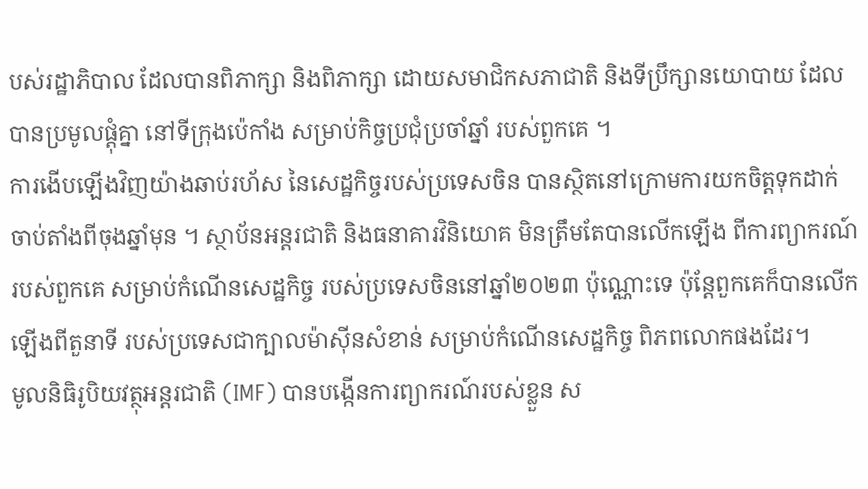បស់រដ្ឋាភិបាល ដែលបានពិភាក្សា និងពិភាក្សា ដោយសមាជិកសភាជាតិ និងទីប្រឹក្សានយោបាយ ដែលបានប្រមូលផ្តុំគ្នា នៅទីក្រុងប៉េកាំង សម្រាប់កិច្ចប្រជុំប្រចាំឆ្នាំ របស់ពួកគេ ។
ការងើបឡើងវិញយ៉ាងឆាប់រហ័ស នៃសេដ្ឋកិច្ចរបស់ប្រទេសចិន បានស្ថិតនៅក្រោមការយកចិត្តទុកដាក់ ចាប់តាំងពីចុងឆ្នាំមុន ។ ស្ថាប័នអន្តរជាតិ និងធនាគារវិនិយោគ មិនត្រឹមតែបានលើកឡើង ពីការព្យាករណ៍របស់ពួកគេ សម្រាប់កំណើនសេដ្ឋកិច្ច របស់ប្រទេសចិននៅឆ្នាំ២០២៣ ប៉ុណ្ណោះទេ ប៉ុន្តែពួកគេក៏បានលើកឡើងពីតួនាទី របស់ប្រទេសជាក្បាលម៉ាស៊ីនសំខាន់ សម្រាប់កំណើនសេដ្ឋកិច្ច ពិភពលោកផងដែរ។
មូលនិធិរូបិយវត្ថុអន្តរជាតិ (IMF) បានបង្កើនការព្យាករណ៍របស់ខ្លួន ស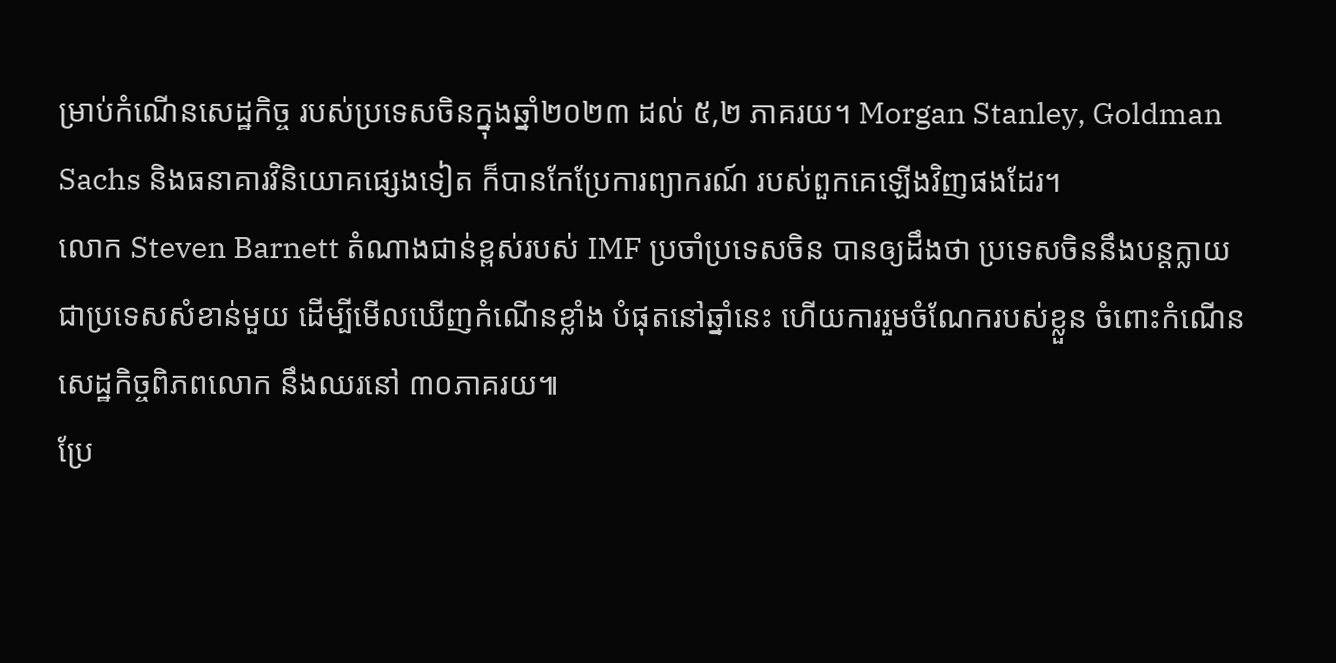ម្រាប់កំណើនសេដ្ឋកិច្ច របស់ប្រទេសចិនក្នុងឆ្នាំ២០២៣ ដល់ ៥,២ ភាគរយ។ Morgan Stanley, Goldman Sachs និងធនាគារវិនិយោគផ្សេងទៀត ក៏បានកែប្រែការព្យាករណ៍ របស់ពួកគេឡើងវិញផងដែរ។
លោក Steven Barnett តំណាងជាន់ខ្ពស់របស់ IMF ប្រចាំប្រទេសចិន បានឲ្យដឹងថា ប្រទេសចិននឹងបន្តក្លាយ ជាប្រទេសសំខាន់មួយ ដើម្បីមើលឃើញកំណើនខ្លាំង បំផុតនៅឆ្នាំនេះ ហើយការរួមចំណែករបស់ខ្លួន ចំពោះកំណើនសេដ្ឋកិច្ចពិភពលោក នឹងឈរនៅ ៣០ភាគរយ៕
ប្រែ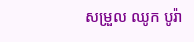សម្រួល ឈូក បូរ៉ា